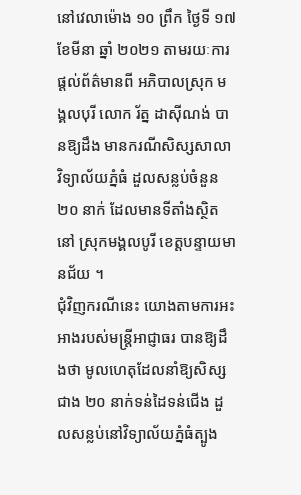នៅវេលាម៉ោង ១០ ព្រឹក ថ្ងៃទី ១៧ ខែមីនា ឆ្នាំ ២០២១ តាមរយៈការផ្ដល់ព័ត៌មានពី អភិបាលស្រុក មង្គលបុរី លោក រ័ត្ន ដាស៊ីណង់ បានឱ្យដឹង មានករណីសិស្សសាលាវិទ្យាល័យភ្នំធំ ដួលសន្លប់ចំនួន ២០ នាក់ ដែលមានទីតាំងស្ថិតនៅ ស្រុកមង្គលបូរី ខេត្តបន្ទាយមានជ័យ ។
ជុំវិញករណីនេះ យោងតាមការអះអាងរបស់មន្ត្រីអាជ្ញាធរ បានឱ្យដឹងថា មូលហេតុដែលនាំឱ្យសិស្សជាង ២០ នាក់ទន់ដៃទន់ជើង ដួលសន្លប់នៅវិទ្យាល័យភ្នំធំត្បូង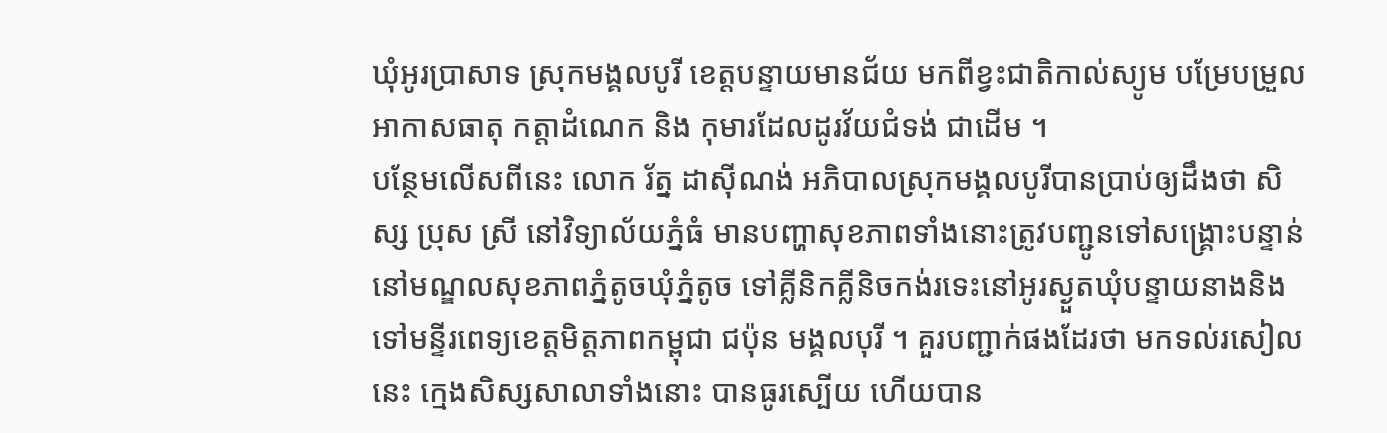ឃុំអូរប្រាសាទ ស្រុកមង្គលបូរី ខេត្តបន្ទាយមានជ័យ មកពីខ្វះជាតិកាល់ស្យូម បម្រែបម្រួលអាកាសធាតុ កត្តាដំណេក និង កុមារដែលដូរវ័យជំទង់ ជាដើម ។
បន្ថែមលើសពីនេះ លោក រ័ត្ន ដាស៊ីណង់ អភិបាលស្រុកមង្គលបូរីបានប្រាប់ឲ្យដឹងថា សិស្ស ប្រុស ស្រី នៅវិទ្យាល័យភ្នំធំ មានបញ្ហាសុខភាពទាំងនោះត្រូវបញ្ជូនទៅសង្គ្រោះបន្ទាន់នៅមណ្ឌលសុខភាពភ្នំតូចឃុំភ្នំតូច ទៅគ្លីនិកគ្លីនិចកង់រទេះនៅអូរស្ងួតឃុំបន្ទាយនាងនិងទៅមន្ទីរពេទ្យខេត្តមិត្តភាពកម្ពុជា ជប៉ុន មង្គលបុរី ។ គួរបញ្ជាក់ផងដែរថា មកទល់រសៀលនេះ ក្មេងសិស្សសាលាទាំងនោះ បានធូរស្បើយ ហើយបាន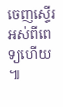ចេញស្ទើរអស់ពីពេទ្យហើយ ៕